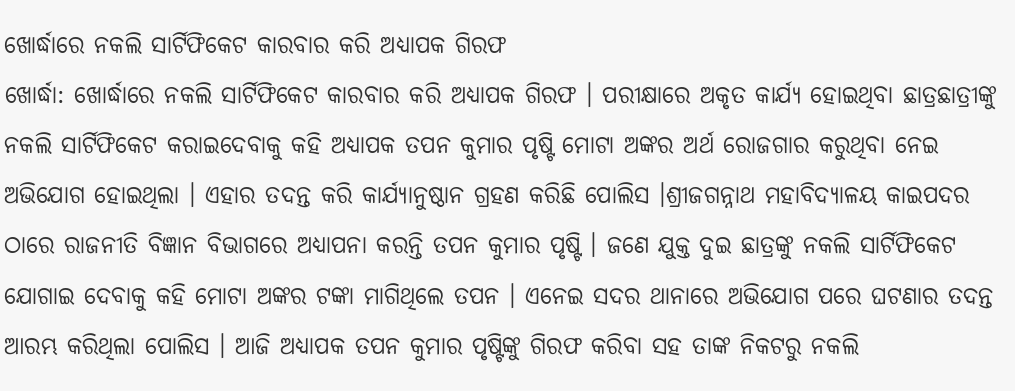ଖୋର୍ଦ୍ଧାରେ ନକଲି ସାର୍ଟିଫିକେଟ କାରବାର କରି ଅଧ୍ୟାପକ ଗିରଫ
ଖୋର୍ଦ୍ଧା: ଖୋର୍ଦ୍ଧାରେ ନକଲି ସାର୍ଟିଫିକେଟ କାରବାର କରି ଅଧ୍ୟାପକ ଗିରଫ । ପରୀକ୍ଷାରେ ଅକୃତ କାର୍ଯ୍ୟ ହୋଇଥିବା ଛାତ୍ରଛାତ୍ରୀଙ୍କୁ ନକଲି ସାର୍ଟିଫିକେଟ କରାଇଦେବାକୁ କହି ଅଧ୍ୟାପକ ତପନ କୁମାର ପୃଷ୍ଟି ମୋଟା ଅଙ୍କର ଅର୍ଥ ରୋଜଗାର କରୁଥିବା ନେଇ ଅଭିଯୋଗ ହୋଇଥିଲା । ଏହାର ତଦନ୍ତ କରି କାର୍ଯ୍ୟାନୁଷ୍ଠାନ ଗ୍ରହଣ କରିଛି ପୋଲିସ ।ଶ୍ରୀଜଗନ୍ନାଥ ମହାବିଦ୍ୟାଳୟ କାଇପଦର ଠାରେ ରାଜନୀତି ବିଜ୍ଞାନ ବିଭାଗରେ ଅଧ୍ୟାପନା କରନ୍ତି ତପନ କୁମାର ପୃଷ୍ଟି । ଜଣେ ଯୁକ୍ତ ଦୁଇ ଛାତ୍ରଙ୍କୁ ନକଲି ସାର୍ଟିଫିକେଟ ଯୋଗାଇ ଦେବାକୁ କହି ମୋଟା ଅଙ୍କର ଟଙ୍କା ମାଗିଥିଲେ ତପନ । ଏନେଇ ସଦର ଥାନାରେ ଅଭିଯୋଗ ପରେ ଘଟଣାର ତଦନ୍ତ ଆରମ୍ଭ କରିଥିଲା ପୋଲିସ । ଆଜି ଅଧ୍ୟାପକ ତପନ କୁମାର ପୃଷ୍ଟିଙ୍କୁ ଗିରଫ କରିବା ସହ ତାଙ୍କ ନିକଟରୁ ନକଲି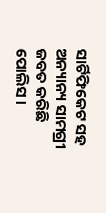ସାର୍ଟିଫିକେଟ ସହ ଅନ୍ୟାନ୍ୟ ସାମଗ୍ରୀ ଜବତ କରିଛି ପୋଲିସ ।